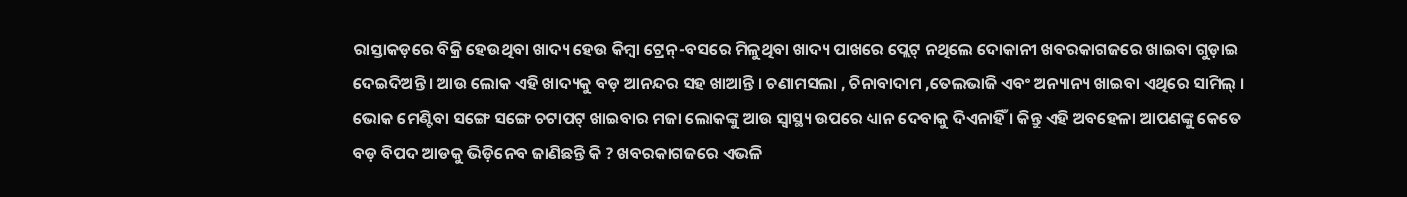ରାସ୍ତାକଡ଼ରେ ବିକ୍ରି ହେଉଥିବା ଖାଦ୍ୟ ହେଉ କିମ୍ବା ଟ୍ରେନ୍-ବସରେ ମିଳୁଥିବା ଖାଦ୍ୟ ପାଖରେ ପ୍ଲେଟ୍ ନଥିଲେ ଦୋକାନୀ ଖବରକାଗଜରେ ଖାଇବା ଗୁଡ଼ାଇ ଦେଇଦିଅନ୍ତି । ଆଉ ଲୋକ ଏହି ଖାଦ୍ୟକୁ ବଡ଼ ଆନନ୍ଦର ସହ ଖାଆନ୍ତି । ଚଣାମସଲା , ଚିନାବାଦାମ ,ତେଲଭାଜି ଏବଂ ଅନ୍ୟାନ୍ୟ ଖାଇବା ଏଥିରେ ସାମିଲ୍ । ଭୋକ ମେଣ୍ଟିବା ସଙ୍ଗେ ସଙ୍ଗେ ଚଟାପଟ୍ ଖାଇବାର ମଜା ଲୋକଙ୍କୁ ଆଉ ସ୍ବାସ୍ଥ୍ୟ ଉପରେ ଧ୍ୟାନ ଦେବାକୁ ଦିଏନାହିଁ । କିନ୍ତୁ ଏହି ଅବହେଳା ଆପଣଙ୍କୁ କେତେ ବଡ଼ ବିପଦ ଆଡକୁ ଭିଡ଼ିନେବ ଜାଣିଛନ୍ତି କି ? ଖବରକାଗଜରେ ଏଭଳି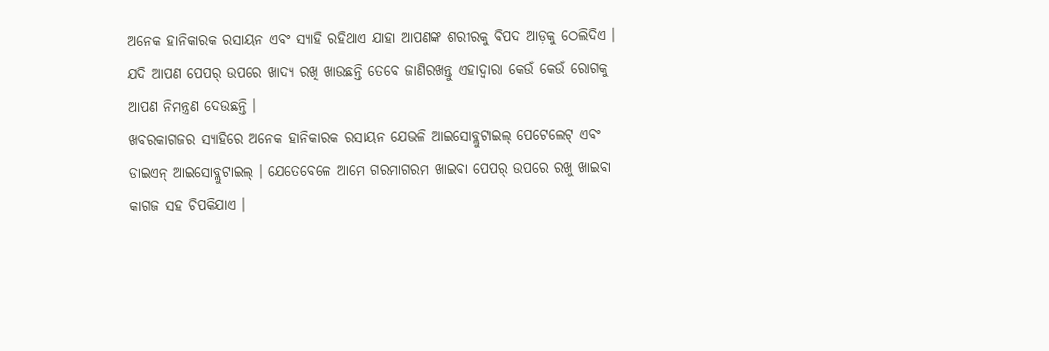ଅନେକ ହାନିକାରକ ରସାୟନ ଏବଂ ସ୍ୟାହି ରହିଥାଏ ଯାହା ଆପଣଙ୍କ ଶରୀରକୁ ବିପଦ ଆଡ଼କୁ ଠେଲିଦିଏ । ଯଦି ଆପଣ ପେପର୍ ଉପରେ ଖାଦ୍ୟ ରଖି ଖାଉଛନ୍ତି ତେବେ ଜାଣିରଖନ୍ତୁ ଏହାଦ୍ବାରା କେଉଁ କେଉଁ ରୋଗକୁ ଆପଣ ନିମନ୍ତ୍ରଣ ଦେଉଛନ୍ତି ।
ଖବରକାଗଜର ସ୍ୟାହିରେ ଅନେକ ହାନିକାରକ ରସାୟନ ଯେଭଳି ଆଇସୋବ୍ଲୁଟାଇଲ୍ ପେଟେଲେଟ୍ ଏବଂ ଡାଇଏନ୍ ଆଇସୋବ୍ଲୁଟାଇଲ୍ । ଯେତେବେଳେ ଆମେ ଗରମାଗରମ ଖାଇବା ପେପର୍ ଉପରେ ରଖୁ ଖାଇବା କାଗଜ ସହ ଚିପକିଯାଏ ।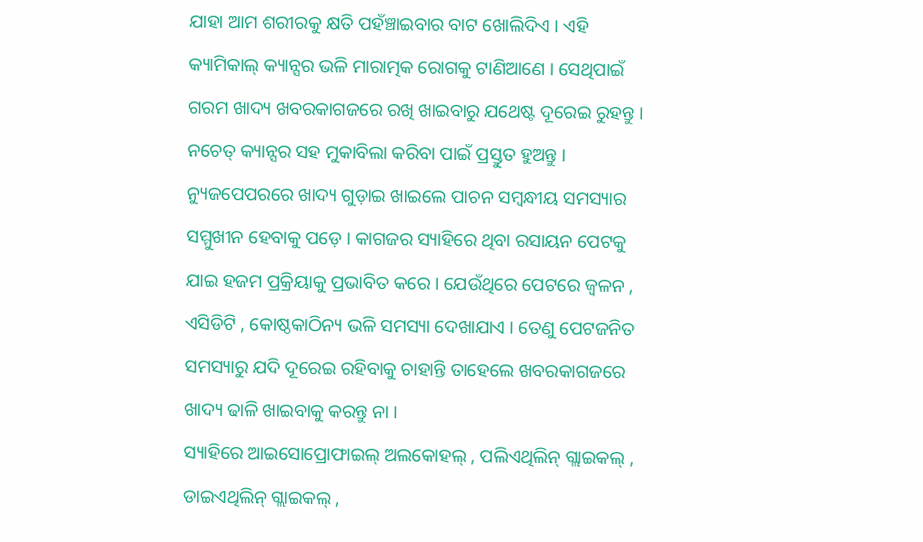ଯାହା ଆମ ଶରୀରକୁ କ୍ଷତି ପହଁଞ୍ଚାଇବାର ବାଟ ଖୋଲିଦିଏ । ଏହି କ୍ୟାମିକାଲ୍ କ୍ୟାନ୍ସର ଭଳି ମାରାତ୍ମକ ରୋଗକୁ ଟାଣିଆଣେ । ସେଥିପାଇଁ ଗରମ ଖାଦ୍ୟ ଖବରକାଗଜରେ ରଖି ଖାଇବାରୁ ଯଥେଷ୍ଟ ଦୂରେଇ ରୁହନ୍ତୁ । ନଚେତ୍ କ୍ୟାନ୍ସର ସହ ମୁକାବିଲା କରିବା ପାଇଁ ପ୍ରସ୍ତୁତ ହୁଅନ୍ତୁ ।
ନ୍ୟୁଜପେପରରେ ଖାଦ୍ୟ ଗୁଡ଼ାଇ ଖାଇଲେ ପାଚନ ସମ୍ବନ୍ଧୀୟ ସମସ୍ୟାର ସମ୍ମୁଖୀନ ହେବାକୁ ପଡ଼େ । କାଗଜର ସ୍ୟାହିରେ ଥିବା ରସାୟନ ପେଟକୁ ଯାଇ ହଜମ ପ୍ରକ୍ରିୟାକୁ ପ୍ରଭାବିତ କରେ । ଯେଉଁଥିରେ ପେଟରେ ଜ୍ବଳନ , ଏସିଡିଟି , କୋଷ୍ଠକାଠିନ୍ୟ ଭଳି ସମସ୍ୟା ଦେଖାଯାଏ । ତେଣୁ ପେଟଜନିତ ସମସ୍ୟାରୁ ଯଦି ଦୂରେଇ ରହିବାକୁ ଚାହାନ୍ତି ତାହେଲେ ଖବରକାଗଜରେ ଖାଦ୍ୟ ଢାଳି ଖାଇବାକୁ କରନ୍ତୁ ନା ।
ସ୍ୟାହିରେ ଆଇସୋପ୍ରୋଫାଇଲ୍ ଅଲକୋହଲ୍ , ପଲିଏଥିଲିନ୍ ଗ୍ଲାଇକଲ୍ , ଡାଇଏଥିଲିନ୍ ଗ୍ଲାଇକଲ୍ ,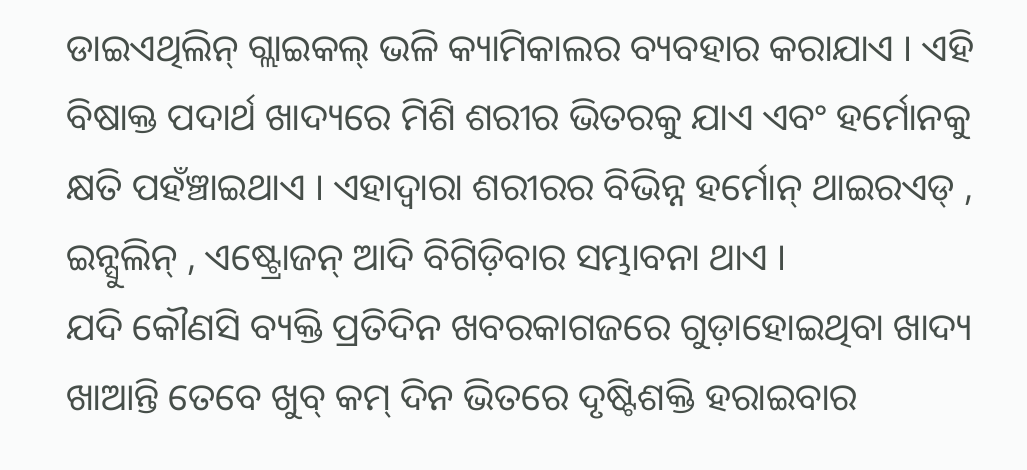ଡାଇଏଥିଲିନ୍ ଗ୍ଲାଇକଲ୍ ଭଳି କ୍ୟାମିକାଲର ବ୍ୟବହାର କରାଯାଏ । ଏହି ବିଷାକ୍ତ ପଦାର୍ଥ ଖାଦ୍ୟରେ ମିଶି ଶରୀର ଭିତରକୁ ଯାଏ ଏବଂ ହର୍ମୋନକୁ କ୍ଷତି ପହଁଞ୍ଚାଇଥାଏ । ଏହାଦ୍ବାରା ଶରୀରର ବିଭିନ୍ନ ହର୍ମୋନ୍ ଥାଇରଏଡ୍ , ଇନ୍ସୁଲିନ୍ , ଏଷ୍ଟ୍ରୋଜନ୍ ଆଦି ବିଗିଡ଼ିବାର ସମ୍ଭାବନା ଥାଏ ।
ଯଦି କୌଣସି ବ୍ୟକ୍ତି ପ୍ରତିଦିନ ଖବରକାଗଜରେ ଗୁଡ଼ାହୋଇଥିବା ଖାଦ୍ୟ ଖାଆନ୍ତି ତେବେ ଖୁବ୍ କମ୍ ଦିନ ଭିତରେ ଦୃଷ୍ଟିଶକ୍ତି ହରାଇବାର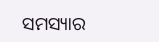ସମସ୍ୟାର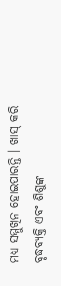ମଧ୍ୟ ସମ୍ମୁଖିନ ହୋଇପାରନ୍ତି । ଖାସ୍ କରି ବୃଦ୍ଧବ୍ୟକ୍ତି ଏବଂ ଶିଶୁଙ୍କ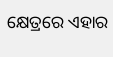କ୍ଷେତ୍ରରେ ଏହାର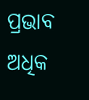ପ୍ରଭାବ ଅଧିକ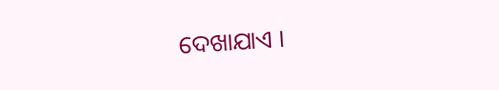ଦେଖାଯାଏ ।